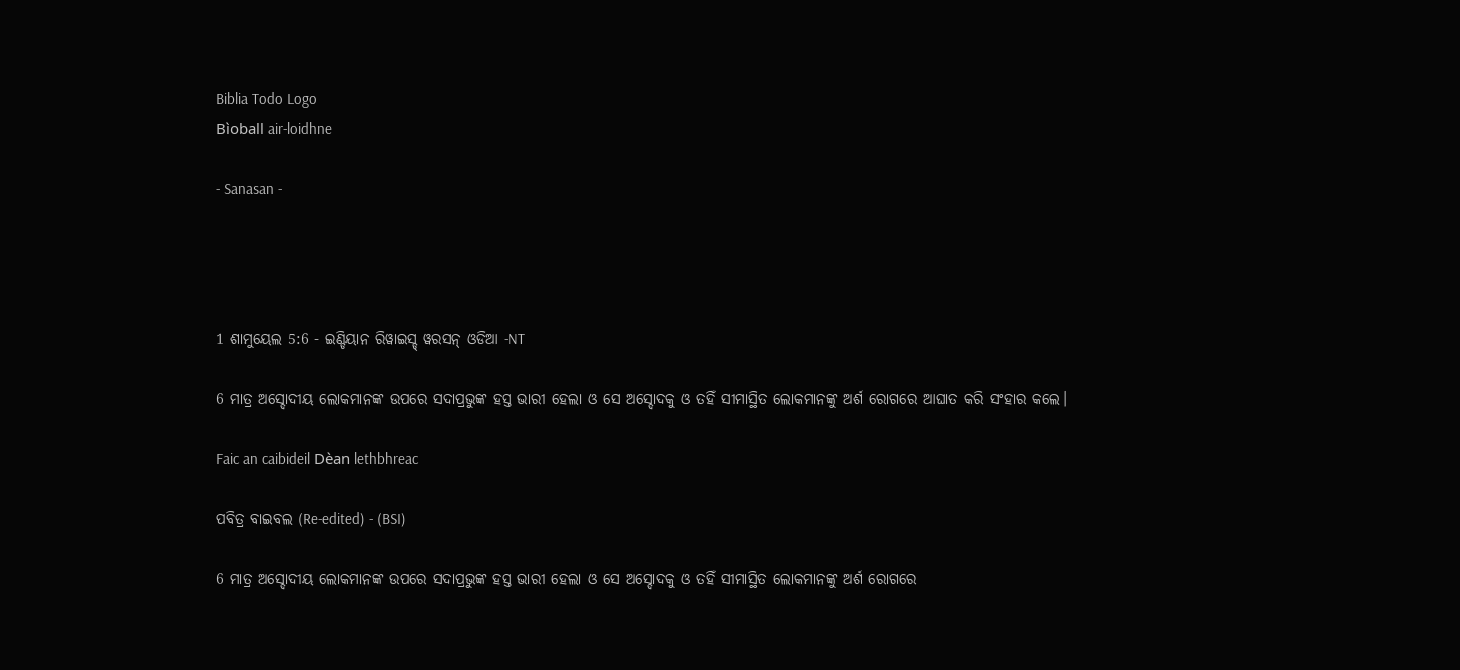Biblia Todo Logo
Bìoball air-loidhne

- Sanasan -




1 ଶାମୁୟେଲ 5:6 - ଇଣ୍ଡିୟାନ ରିୱାଇସ୍ଡ୍ ୱରସନ୍ ଓଡିଆ -NT

6 ମାତ୍ର ଅସ୍ଦୋଦୀୟ ଲୋକମାନଙ୍କ ଉପରେ ସଦାପ୍ରଭୁଙ୍କ ହସ୍ତ ଭାରୀ ହେଲା ଓ ସେ ଅସ୍ଦୋଦକୁ ଓ ତହିଁ ସୀମାସ୍ଥିତ ଲୋକମାନଙ୍କୁ ଅର୍ଶ ରୋଗରେ ଆଘାତ କରି ସଂହାର କଲେ।

Faic an caibideil Dèan lethbhreac

ପବିତ୍ର ବାଇବଲ (Re-edited) - (BSI)

6 ମାତ୍ର ଅସ୍ଦୋଦୀୟ ଲୋକମାନଙ୍କ ଉପରେ ସଦାପ୍ରଭୁଙ୍କ ହସ୍ତ ଭାରୀ ହେଲା ଓ ସେ ଅସ୍ଦୋଦକୁ ଓ ତହିଁ ସୀମାସ୍ଥିତ ଲୋକମାନଙ୍କୁ ଅର୍ଶ ରୋଗରେ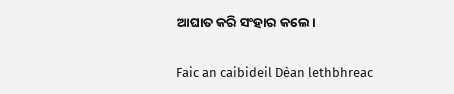ଆଘାତ କରି ସଂହାର କଲେ।

Faic an caibideil Dèan lethbhreac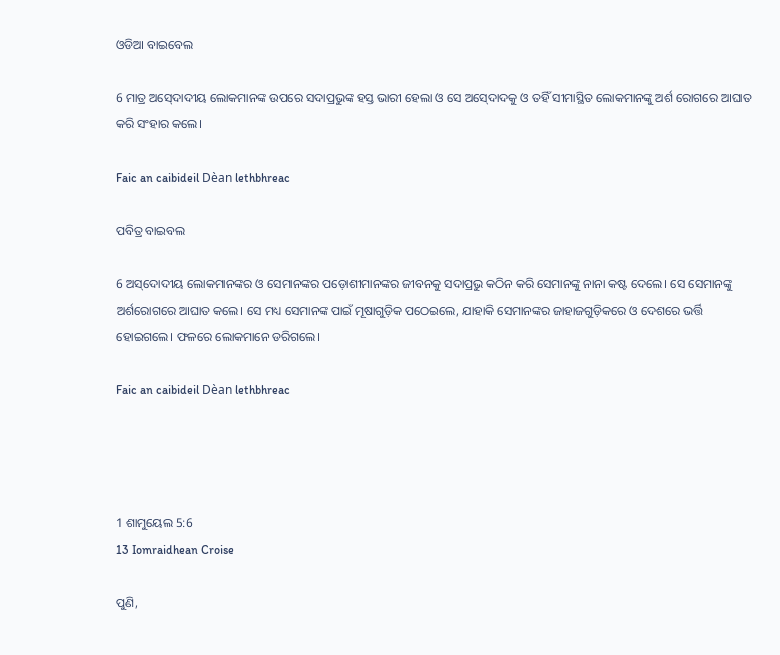ଓଡିଆ ବାଇବେଲ

6 ମାତ୍ର ଅସ୍‍ଦୋଦୀୟ ଲୋକମାନଙ୍କ ଉପରେ ସଦାପ୍ରଭୁଙ୍କ ହସ୍ତ ଭାରୀ ହେଲା ଓ ସେ ଅସ୍‍ଦୋଦକୁ ଓ ତହିଁ ସୀମାସ୍ଥିତ ଲୋକମାନଙ୍କୁ ଅର୍ଶ ରୋଗରେ ଆଘାତ କରି ସଂହାର କଲେ।

Faic an caibideil Dèan lethbhreac

ପବିତ୍ର ବାଇବଲ

6 ଅ‌ସ୍‌ଦୋଦୀୟ ଲୋକମାନଙ୍କର ଓ ସେମାନଙ୍କର ପଡ଼ୋଶୀମାନଙ୍କର ଜୀବନକୁ ସଦାପ୍ରଭୁ କଠିନ କରି ସେମାନଙ୍କୁ ନାନା କଷ୍ଟ ଦେଲେ। ସେ ସେମାନଙ୍କୁ ଅର୍ଶରୋଗରେ ଆଘାତ କଲେ। ସେ ମଧ୍ୟ ସେମାନଙ୍କ ପାଇଁ ମୂଷାଗୁଡ଼ିକ ପଠେଇଲେ, ଯାହାକି ସେମାନଙ୍କର ଜାହାଜଗୁଡ଼ିକରେ ଓ ଦେଶରେ ଭର୍ତ୍ତି ହୋଇଗଲେ। ଫଳରେ ଲୋକମାନେ ଡରିଗଲେ।

Faic an caibideil Dèan lethbhreac




1 ଶାମୁୟେଲ 5:6
13 Iomraidhean Croise

ପୁଣି,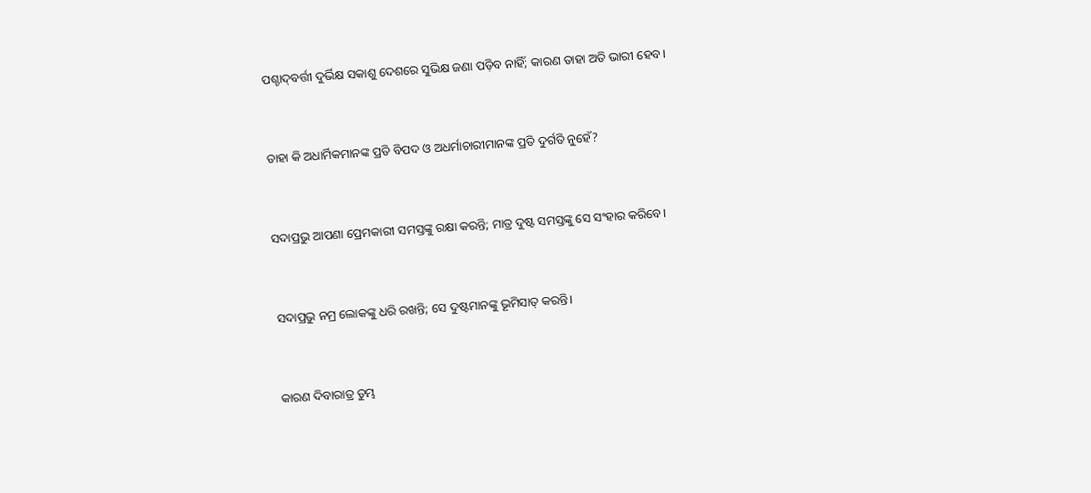ପଶ୍ଚାଦ୍‍ବର୍ତ୍ତୀ ଦୁର୍ଭିକ୍ଷ ସକାଶୁ ଦେଶରେ ସୁଭିକ୍ଷ ଜଣା ପଡ଼ିବ ନାହିଁ; କାରଣ ତାହା ଅତି ଭାରୀ ହେବ।


ତାହା କି ଅଧାର୍ମିକମାନଙ୍କ ପ୍ରତି ବିପଦ ଓ ଅଧର୍ମାଚାରୀମାନଙ୍କ ପ୍ରତି ଦୁର୍ଗତି ନୁହେଁ?


ସଦାପ୍ରଭୁ ଆପଣା ପ୍ରେମକାରୀ ସମସ୍ତଙ୍କୁ ରକ୍ଷା କରନ୍ତି; ମାତ୍ର ଦୁଷ୍ଟ ସମସ୍ତଙ୍କୁ ସେ ସଂହାର କରିବେ।


ସଦାପ୍ରଭୁ ନମ୍ର ଲୋକଙ୍କୁ ଧରି ରଖନ୍ତି; ସେ ଦୁଷ୍ଟମାନଙ୍କୁ ଭୂମିସାତ୍‍ କରନ୍ତି।


କାରଣ ଦିବାରାତ୍ର ତୁମ୍ଭ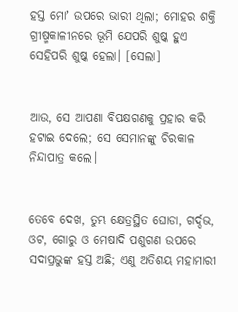ହସ୍ତ ମୋʼ ଉପରେ ଭାରୀ ଥିଲା; ମୋହର ଶକ୍ତି ଗ୍ରୀଷ୍ମକାଳୀନରେ ଭୂମି ଯେପରି ଶୁଷ୍କ ହୁଏ ସେହିପରି ଶୁଷ୍କ ହେଲା। [ସେଲା]


ଆଉ, ସେ ଆପଣା ବିପକ୍ଷଗଣକୁ ପ୍ରହାର କରି ହଟାଇ ଦେଲେ; ସେ ସେମାନଙ୍କୁ ଚିରକାଳ ନିନ୍ଦାପାତ୍ର କଲେ।


ତେବେ ଦେଖ, ତୁମ୍ଭ କ୍ଷେତ୍ରସ୍ଥିତ ଘୋଡା, ଗର୍ଦ୍ଦଭ, ଓଟ, ଗୋରୁ ଓ ମେଷାଦି ପଶୁଗଣ ଉପରେ ସଦାପ୍ରଭୁଙ୍କ ହସ୍ତ ଅଛି; ଏଣୁ ଅତିଶୟ ମହାମାରୀ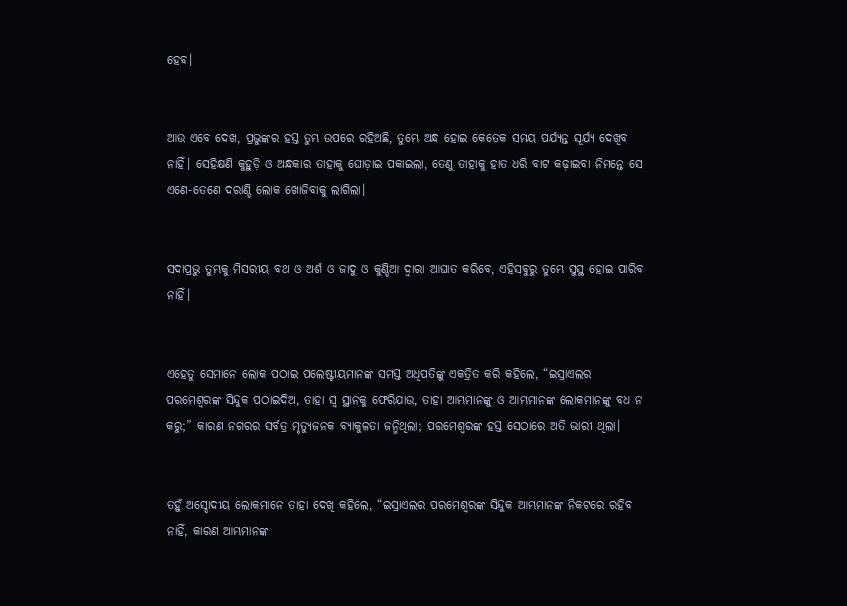ହେବ।


ଆଉ ଏବେ ଦେଖ, ପ୍ରଭୁଙ୍କର ହସ୍ତ ତୁମ୍ଭ ଉପରେ ରହିଅଛି, ତୁମ୍ଭେ ଅନ୍ଧ ହୋଇ କେତେକ ସମୟ ପର୍ଯ୍ୟନ୍ତ ସୂର୍ଯ୍ୟ ଦେଖିବ ନାହିଁ। ସେହିକ୍ଷଣି କୁହୁଡ଼ି ଓ ଅନ୍ଧକାର ତାହାକୁ ଘୋଡ଼ାଇ ପକାଇଲା, ତେଣୁ ତାହାକୁ ହାତ ଧରି ବାଟ କଢ଼ାଇବା ନିମନ୍ତେ ସେ ଏଣେ-ତେଣେ ଦରାଣ୍ଡି ଲୋକ ଖୋଜିବାକୁ ଲାଗିଲା।


ସଦାପ୍ରଭୁ ତୁମ୍ଭକୁ ମିସରୀୟ ବଥ ଓ ଅର୍ଶ ଓ ଜାଦୁ ଓ କୁଣ୍ଡିଆ ଦ୍ୱାରା ଆଘାତ କରିବେ, ଏହିସବୁରୁ ତୁମ୍ଭେ ସୁସ୍ଥ ହୋଇ ପାରିବ ନାହିଁ।


ଏହେତୁ ସେମାନେ ଲୋକ ପଠାଇ ପଲେଷ୍ଟୀୟମାନଙ୍କ ସମସ୍ତ ଅଧିପତିଙ୍କୁ ଏକତ୍ରିତ କରି କହିଲେ, “ଇସ୍ରାଏଲର ପରମେଶ୍ୱରଙ୍କ ସିନ୍ଦୁକ ପଠାଇଦିଅ, ତାହା ସ୍ୱ ସ୍ଥାନକୁ ଫେରିଯାଉ, ତାହା ଆମ୍ଭମାନଙ୍କୁ ଓ ଆମ୍ଭମାନଙ୍କ ଲୋକମାନଙ୍କୁ ବଧ ନ କରୁ;” କାରଣ ନଗରର ସର୍ବତ୍ର ମୃତ୍ୟୁଜନକ ବ୍ୟାକୁଳତା ଜନ୍ମିଥିଲା; ପରମେଶ୍ୱରଙ୍କ ହସ୍ତ ସେଠାରେ ଅତି ଭାରୀ ଥିଲା।


ତହୁଁ ଅସ୍ଦୋଦୀୟ ଲୋକମାନେ ତାହା ଦେଖି କହିଲେ, “ଇସ୍ରାଏଲର ପରମେଶ୍ୱରଙ୍କ ସିନ୍ଦୁକ ଆମ୍ଭମାନଙ୍କ ନିକଟରେ ରହିବ ନାହିଁ, କାରଣ ଆମ୍ଭମାନଙ୍କ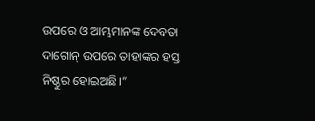ଉପରେ ଓ ଆମ୍ଭମାନଙ୍କ ଦେବତା ଦାଗୋନ୍‍ ଉପରେ ତାହାଙ୍କର ହସ୍ତ ନିଷ୍ଠୁର ହୋଇଅଛି।”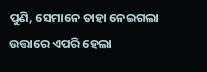ପୁଣି, ସେମାନେ ତାହା ନେଇଗଲା ଉତ୍ତାରେ ଏପରି ହେଲା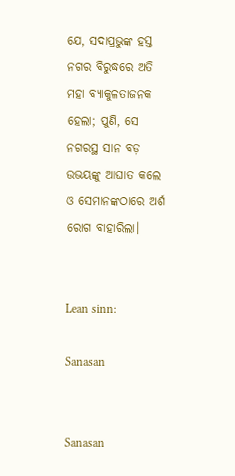ଯେ, ସଦାପ୍ରଭୁଙ୍କ ହସ୍ତ ନଗର ବିରୁଦ୍ଧରେ ଅତି ମହା ବ୍ୟାକୁଳତାଜନକ ହେଲା; ପୁଣି, ସେ ନଗରସ୍ଥ ସାନ ବଡ଼ ଉଭୟଙ୍କୁ ଆଘାତ କଲେ ଓ ସେମାନଙ୍କଠାରେ ଅର୍ଶ ରୋଗ ବାହାରିଲା।


Lean sinn:

Sanasan


Sanasan